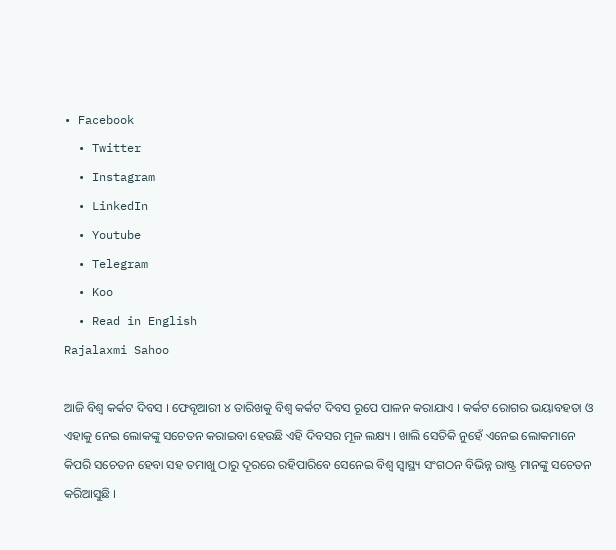• Facebook
  • Twitter
  • Instagram
  • LinkedIn
  • Youtube
  • Telegram
  • Koo
  • Read in English
Rajalaxmi Sahoo

ଆଜି ବିଶ୍ୱ କର୍କଟ ଦିବସ । ଫେବୃଆରୀ ୪ ତାରିଖକୁ ବିଶ୍ୱ କର୍କଟ ଦିବସ ରୂପେ ପାଳନ କରାଯାଏ । କର୍କଟ ରୋଗର ଭୟାବହତା ଓ ଏହାକୁ ନେଇ ଲୋକଙ୍କୁ ସଚେତନ କରାଇବା ହେଉଛି ଏହି ଦିବସର ମୂଳ ଲକ୍ଷ୍ୟ । ଖାଲି ସେତିକି ନୁହେଁ ଏନେଇ ଲୋକମାନେ କିପରି ସଚେତନ ହେବା ସହ ତମାଖୁ ଠାରୁ ଦୂରରେ ରହିପାରିବେ ସେନେଇ ବିଶ୍ୱ ସ୍ୱାସ୍ଥ୍ୟ ସଂଗଠନ ବିଭିନ୍ନ ରାଷ୍ଟ୍ର ମାନଙ୍କୁ ସଚେତନ କରିଆସୁଛି ।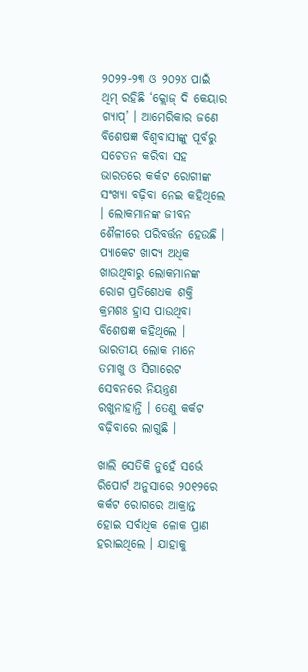୨୦୨୨-୨୩ ଓ ୨୦୨୪ ପାଇଁ  ଥିମ୍ ରହିଛି ‘କ୍ଲୋଜ୍ ଦି କେୟାର ଗ୍ୟାପ୍’ । ଆମେରିକାର ଜଣେ ବିଶେଷଜ୍ଞ ବିଶ୍ୱବାସୀଙ୍କୁ ପୂର୍ବରୁ ସଚେତନ କରିବା ସହ ଭାରତରେ କର୍କଟ ରୋଗୀଙ୍କ ସଂଖ୍ୟା ବଢ଼ିବା ନେଇ କହିଥିଲେ । ଲୋକମାନଙ୍କ ଜୀବନ ଶୈଳୀରେ ପରିବର୍ତ୍ତନ ହେଉଛି । ପ୍ୟାକେଟ ଖାଦ୍ୟ ଅଧିକ ଖାଉଥିବାରୁ ଲୋକମାନଙ୍କ ରୋଗ ପ୍ରତିଶେଧକ ଶକ୍ତି କ୍ରମଶଃ ହ୍ରାସ ପାଉଥିବା ବିଶେଷଜ୍ଞ କହିଥିଲେ । ଭାରତୀୟ ଲୋକ ମାନେ ତମାଖୁ ଓ ସିଗାରେଟ ସେବନରେ ନିୟନ୍ତ୍ରଣ ରଖୁନାହାନ୍ତି । ତେଣୁ କର୍କଟ ବଢ଼ିବାରେ ଲାଗୁଛି ।

ଖାଲି ସେତିକି ନୁହେଁ ସର୍ଭେ ରିପୋର୍ଟ ଅନୁସାରେ ୨୦୧୨ରେ କର୍କଟ ରୋଗରେ ଆକ୍ରାନ୍ତ ହୋଇ ସର୍ବାଧିକ ଳୋକ ପ୍ରାଣ ହରାଇଥିଲେ । ଯାହାକୁ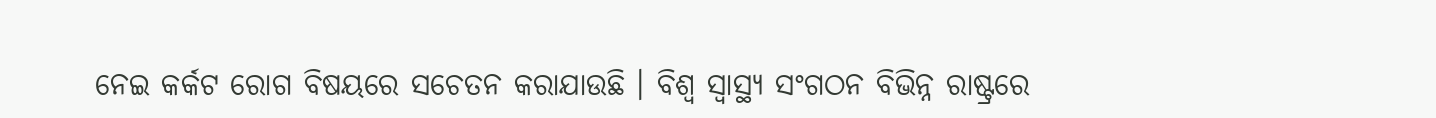ନେଇ କର୍କଟ ରୋଗ ବିଷୟରେ ସଚେତନ କରାଯାଉଛି । ବିଶ୍ୱ ସ୍ୱାସ୍ଥ୍ୟ ସଂଗଠନ ବିଭିନ୍ନ ରାଷ୍ଟ୍ରରେ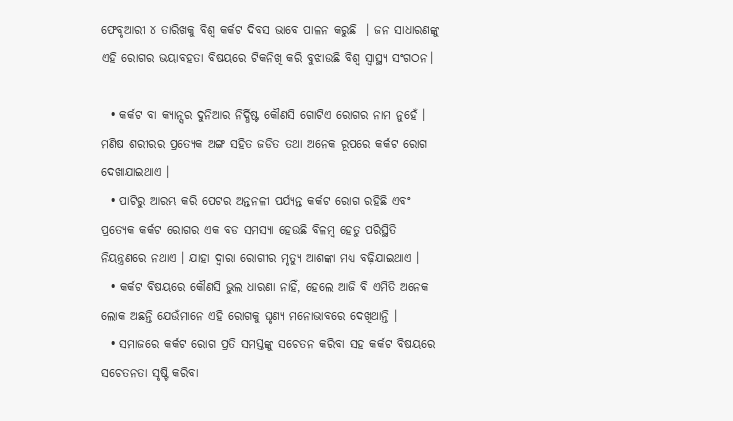ଫେବୃଆରୀ ୪ ତାରିଖକୁ ବିଶ୍ୱ କର୍କଟ ଦିବସ ଭାବେ ପାଳନ କରୁଛି  । ଜନ ସାଧାରଣଙ୍କୁ ଏହି ରୋଗର ଭୟାବହତା ବିଷୟରେ ଟିକନିଖି କରି ବୁଝାଉଛି ବିଶ୍ୱ ସ୍ୱାସ୍ଥ୍ୟ ସଂଗଠନ।

  • କର୍କଟ ବା କ୍ୟାନ୍ସର ଦୁନିଆର ନିର୍ଦ୍ଧିଷ୍ଟ କୌଣସି ଗୋଟିଏ ରୋଗର ନାମ ନୁହେଁ । ମଣିଷ ଶରୀରର ପ୍ରତ୍ୟେକ ଅଙ୍ଗ ସହିତ ଜଡିତ ତଥା ଅନେକ ରୂପରେ କର୍କଟ ରୋଗ ଦେଖାଯାଇଥାଏ ।
  • ପାଟିରୁ ଆରମ୍ଭ କରି ପେଟର ଅନ୍ତନଳୀ ପର୍ଯ୍ୟନ୍ତ କର୍କଟ ରୋଗ ରହିଛି ଏବଂ ପ୍ରତ୍ୟେକ କର୍କଟ ରୋଗର ଏକ ବଡ ସମସ୍ୟା ହେଉଛି ବିଳମ୍ବ ହେତୁ ପରିସ୍ଥିତି ନିୟନ୍ତ୍ରଣରେ ନଥାଏ । ଯାହା ଦ୍ୱାରା ରୋଗୀର ମୃତ୍ୟୁ ଆଶଙ୍କା ମଧ୍ୟ ବଢ଼ିଯାଇଥାଏ ।
  • କର୍କଟ ବିଷୟରେ କୌଣସି ଭୁଲ ଧାରଣା ନାହିଁ, ହେଲେ ଆଜି ବି ଏମିତି ଅନେକ ଲୋକ ଅଛନ୍ତି ଯେଉଁମାନେ ଏହି ରୋଗକୁ ଘୃଣ୍ୟ ମନୋଭାବରେ ଦେଖିଥାନ୍ତି ।
  • ସମାଜରେ କର୍କଟ ରୋଗ ପ୍ରତି ସମସ୍ତଙ୍କୁ ସଚେତନ କରିବା ସହ କର୍କଟ ବିଷୟରେ ସଚେତନତା ସୃଷ୍ଟି କରିବା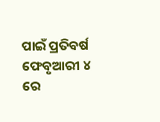ପାଇଁ ପ୍ରତିବର୍ଷ ଫେବୃଆରୀ ୪ ରେ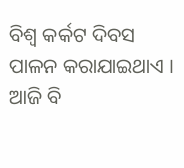ବିଶ୍ୱ କର୍କଟ ଦିବସ ପାଳନ କରାଯାଇଥାଏ । ଆଜି ବି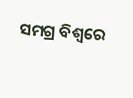ସମଗ୍ର ବିଶ୍ୱରେ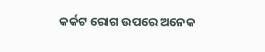କର୍କଟ ରୋଗ ଉପରେ ଅନେକ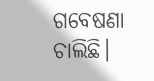ଗବେଷଣା ଚାଲିଛି।